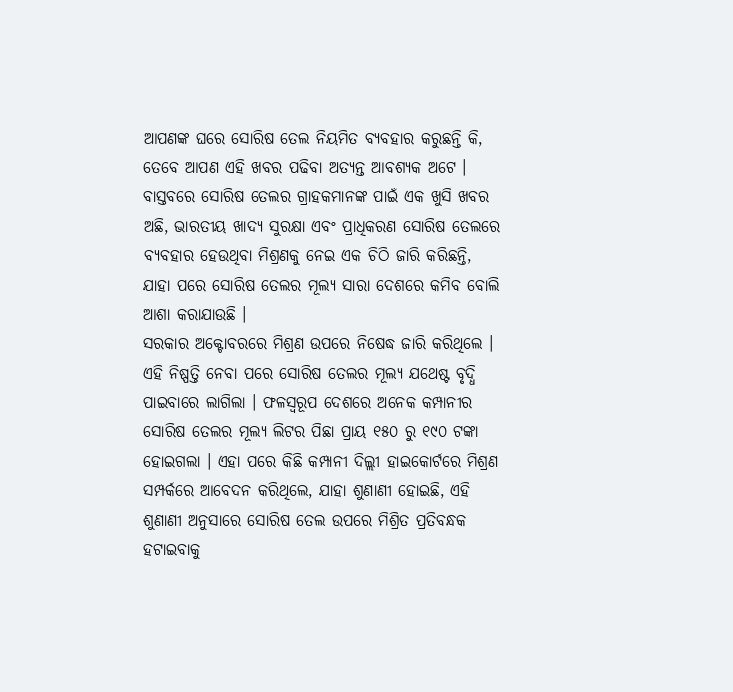ଆପଣଙ୍କ ଘରେ ସୋରିଷ ତେଲ ନିୟମିତ ବ୍ୟବହାର କରୁଛନ୍ତି କି, ତେବେ ଆପଣ ଏହି ଖବର ପଢିବା ଅତ୍ୟନ୍ତ ଆବଶ୍ୟକ ଅଟେ । ବାସ୍ତବରେ ସୋରିଷ ତେଲର ଗ୍ରାହକମାନଙ୍କ ପାଇଁ ଏକ ଖୁସି ଖବର ଅଛି, ଭାରତୀୟ ଖାଦ୍ୟ ସୁରକ୍ଷା ଏବଂ ପ୍ରାଧିକରଣ ସୋରିଷ ତେଲରେ ବ୍ୟବହାର ହେଉଥିବା ମିଶ୍ରଣକୁ ନେଇ ଏକ ଚିଠି ଜାରି କରିଛନ୍ତି, ଯାହା ପରେ ସୋରିଷ ତେଲର ମୂଲ୍ୟ ସାରା ଦେଶରେ କମିବ ବୋଲି ଆଶା କରାଯାଉଛି ।
ସରକାର ଅକ୍ଟୋବରରେ ମିଶ୍ରଣ ଉପରେ ନିଷେଦ୍ଧ ଜାରି କରିଥିଲେ । ଏହି ନିଷ୍ପତ୍ତି ନେବା ପରେ ସୋରିଷ ତେଲର ମୂଲ୍ୟ ଯଥେଷ୍ଟ ବୃଦ୍ଧି ପାଇବାରେ ଲାଗିଲା । ଫଳସ୍ଵରୂପ ଦେଶରେ ଅନେକ କମ୍ପାନୀର ସୋରିଷ ତେଲର ମୂଲ୍ୟ ଲିଟର ପିଛା ପ୍ରାୟ ୧୫୦ ରୁ ୧୯୦ ଟଙ୍କା ହୋଇଗଲା । ଏହା ପରେ କିଛି କମ୍ପାନୀ ଦିଲ୍ଲୀ ହାଇକୋର୍ଟରେ ମିଶ୍ରଣ ସମ୍ପର୍କରେ ଆବେଦନ କରିଥିଲେ, ଯାହା ଶୁଣାଣୀ ହୋଇଛି, ଏହି ଶୁଣାଣୀ ଅନୁସାରେ ସୋରିଷ ତେଲ ଉପରେ ମିଶ୍ରିତ ପ୍ରତିବନ୍ଧକ ହଟାଇବାକୁ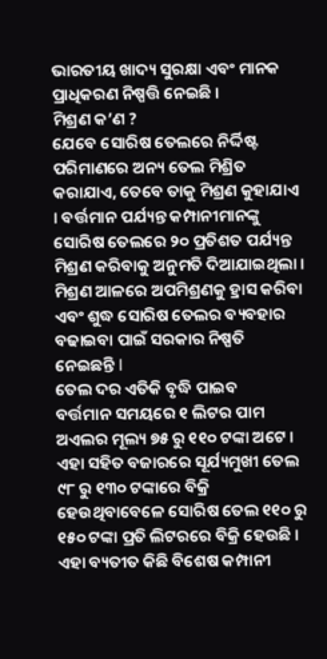ଭାରତୀୟ ଖାଦ୍ୟ ସୁରକ୍ଷା ଏବଂ ମାନକ ପ୍ରାଧିକରଣ ନିଷ୍ପତ୍ତି ନେଇଛି ।
ମିଶ୍ରଣ କ’ଣ ?
ଯେବେ ସୋରିଷ ତେଲରେ ନିର୍ଦ୍ଦିଷ୍ଟ ପରିମାଣରେ ଅନ୍ୟ ତେଲ ମିଶ୍ରିତ କରାଯାଏ, ତେବେ ତାକୁ ମିଶ୍ରଣ କୁହାଯାଏ । ବର୍ତ୍ତମାନ ପର୍ଯ୍ୟନ୍ତ କମ୍ପାନୀମାନଙ୍କୁ ସୋରିଷ ତେଲରେ ୨୦ ପ୍ରତିଶତ ପର୍ଯ୍ୟନ୍ତ ମିଶ୍ରଣ କରିବାକୁ ଅନୁମତି ଦିଆଯାଇଥିଲା । ମିଶ୍ରଣ ଆଳରେ ଅପମିଶ୍ରଣକୁ ହ୍ରାସ କରିବା ଏବଂ ଶୁଦ୍ଧ ସୋରିଷ ତେଲର ବ୍ୟବହାର ବଢାଇବା ପାଇଁ ସରକାର ନିଷ୍ପତି ନେଇଛନ୍ତି l
ତେଲ ଦର ଏତିକି ବୃଦ୍ଧି ପାଇବ
ବର୍ତ୍ତମାନ ସମୟରେ ୧ ଲିଟର ପାମ ଅଏଲର ମୂଲ୍ୟ ୭୫ ରୁ ୧୧୦ ଟଙ୍କା ଅଟେ । ଏହା ସହିତ ବଜାରରେ ସୂର୍ଯ୍ୟମୁଖୀ ତେଲ ୯୮ ରୁ ୧୩୦ ଟଙ୍କାରେ ବିକ୍ରି ହେଉଥିବାବେଳେ ସୋରିଷ ତେଲ ୧୧୦ ରୁ ୧୫୦ ଟଙ୍କା ପ୍ରତି ଲିଟରରେ ବିକ୍ରି ହେଉଛି । ଏହା ବ୍ୟତୀତ କିଛି ବିଶେଷ କମ୍ପାନୀ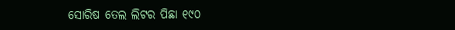ସୋରିଷ ତେଲ ଲିଟର ପିଛା ୧୯୦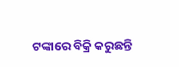ଟଙ୍କାରେ ବିକ୍ରି କରୁଛନ୍ତି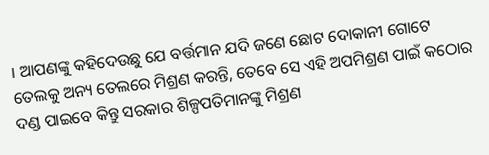। ଆପଣଙ୍କୁ କହିଦେଉଛୁ ଯେ ବର୍ତ୍ତମାନ ଯଦି ଜଣେ ଛୋଟ ଦୋକାନୀ ଗୋଟେ ତେଲକୁ ଅନ୍ୟ ତେଲରେ ମିଶ୍ରଣ କରନ୍ତି, ତେବେ ସେ ଏହି ଅପମିଶ୍ରଣ ପାଇଁ କଠୋର ଦଣ୍ଡ ପାଇବେ କିନ୍ତୁ ସରକାର ଶିଳ୍ପପତିମାନଙ୍କୁ ମିଶ୍ରଣ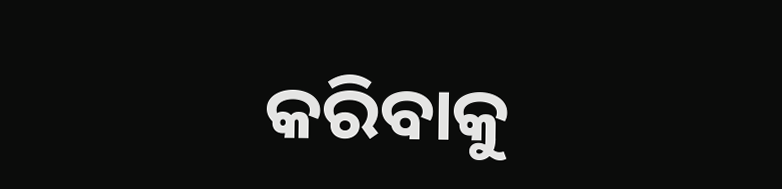କରିବାକୁ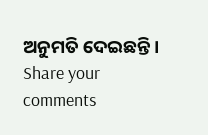ଅନୁମତି ଦେଇଛନ୍ତି ।
Share your comments